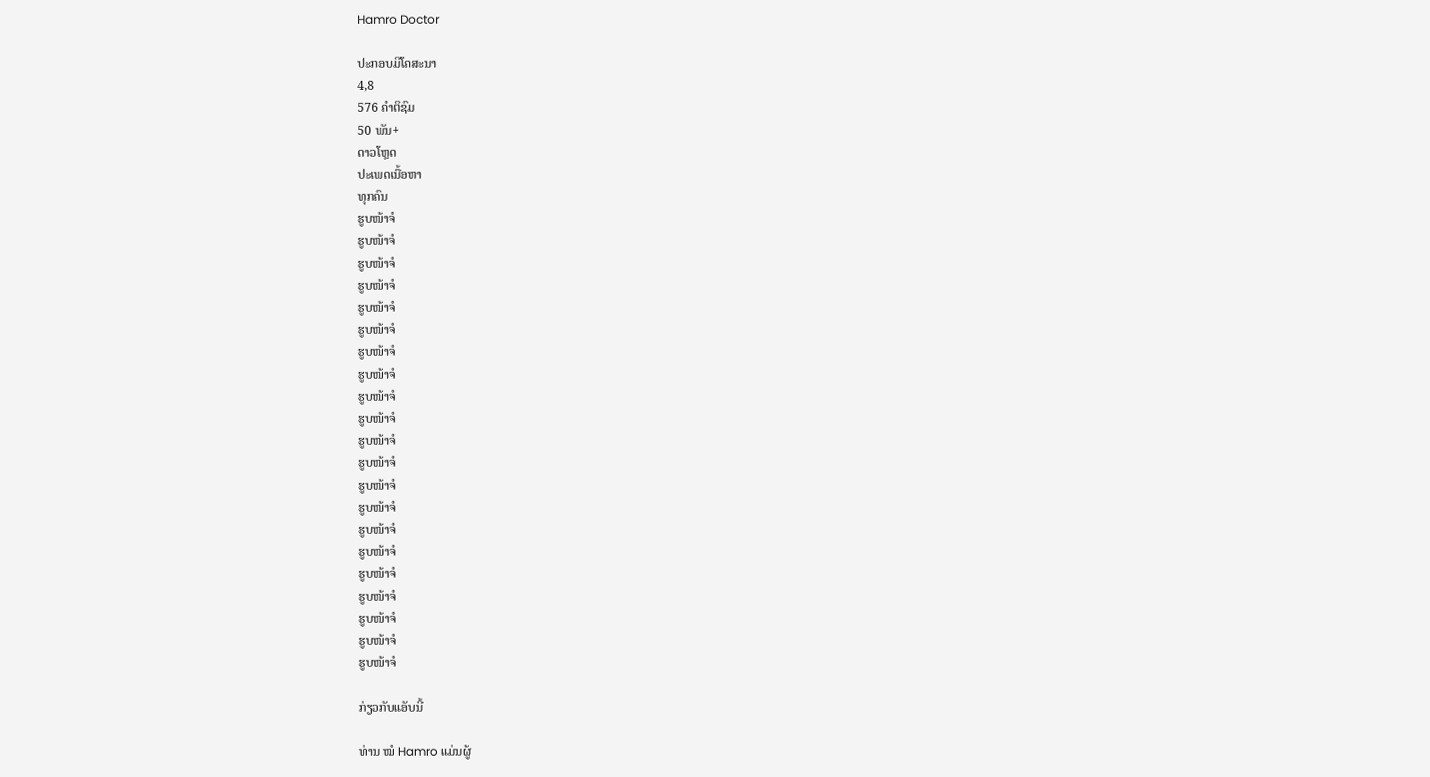Hamro Doctor

ປະກອບມີໂຄສະນາ
4,8
576 ຄຳຕິຊົມ
50 ພັນ+
ດາວໂຫຼດ
ປະເພດເນື້ອຫາ
ທຸກຄົນ
ຮູບໜ້າຈໍ
ຮູບໜ້າຈໍ
ຮູບໜ້າຈໍ
ຮູບໜ້າຈໍ
ຮູບໜ້າຈໍ
ຮູບໜ້າຈໍ
ຮູບໜ້າຈໍ
ຮູບໜ້າຈໍ
ຮູບໜ້າຈໍ
ຮູບໜ້າຈໍ
ຮູບໜ້າຈໍ
ຮູບໜ້າຈໍ
ຮູບໜ້າຈໍ
ຮູບໜ້າຈໍ
ຮູບໜ້າຈໍ
ຮູບໜ້າຈໍ
ຮູບໜ້າຈໍ
ຮູບໜ້າຈໍ
ຮູບໜ້າຈໍ
ຮູບໜ້າຈໍ
ຮູບໜ້າຈໍ

ກ່ຽວກັບແອັບນີ້

ທ່ານ ໝໍ Hamro ແມ່ນຜູ້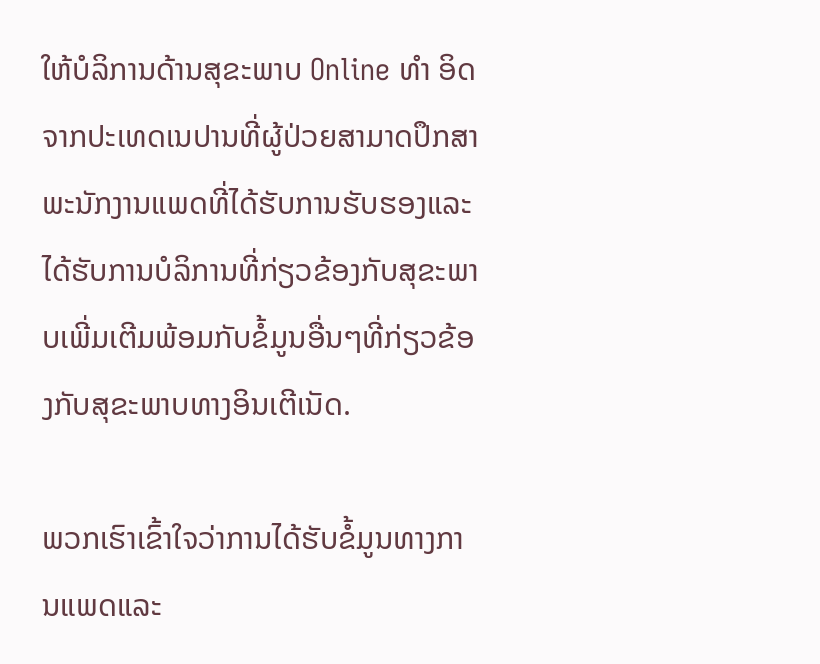ໃຫ້ບໍລິການດ້ານສຸຂະພາບ Online ທຳ ອິດຈາກປະເທດເນປານທີ່ຜູ້ປ່ວຍສາມາດປຶກສາພະນັກງານແພດທີ່ໄດ້ຮັບການຮັບຮອງແລະໄດ້ຮັບການບໍລິການທີ່ກ່ຽວຂ້ອງກັບສຸຂະພາບເພີ່ມເຕີມພ້ອມກັບຂໍ້ມູນອື່ນໆທີ່ກ່ຽວຂ້ອງກັບສຸຂະພາບທາງອິນເຕີເນັດ.

ພວກເຮົາເຂົ້າໃຈວ່າການໄດ້ຮັບຂໍ້ມູນທາງການແພດແລະ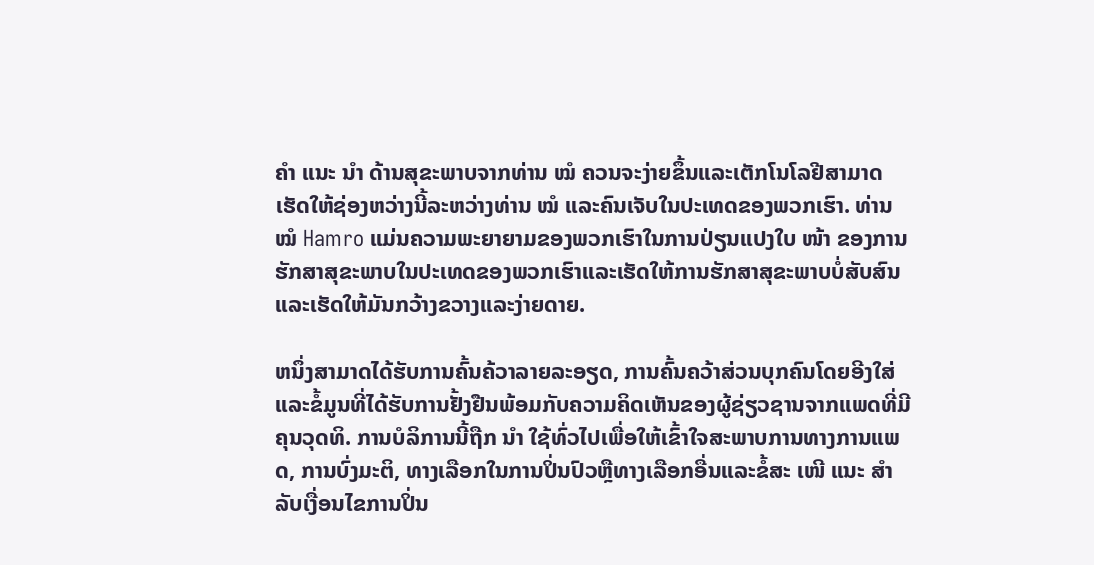ຄຳ ແນະ ນຳ ດ້ານສຸຂະພາບຈາກທ່ານ ໝໍ ຄວນຈະງ່າຍຂຶ້ນແລະເຕັກໂນໂລຢີສາມາດເຮັດໃຫ້ຊ່ອງຫວ່າງນີ້ລະຫວ່າງທ່ານ ໝໍ ແລະຄົນເຈັບໃນປະເທດຂອງພວກເຮົາ. ທ່ານ ໝໍ Hamro ແມ່ນຄວາມພະຍາຍາມຂອງພວກເຮົາໃນການປ່ຽນແປງໃບ ໜ້າ ຂອງການຮັກສາສຸຂະພາບໃນປະເທດຂອງພວກເຮົາແລະເຮັດໃຫ້ການຮັກສາສຸຂະພາບບໍ່ສັບສົນແລະເຮັດໃຫ້ມັນກວ້າງຂວາງແລະງ່າຍດາຍ.

ຫນຶ່ງສາມາດໄດ້ຮັບການຄົ້ນຄ້ວາລາຍລະອຽດ, ການຄົ້ນຄວ້າສ່ວນບຸກຄົນໂດຍອີງໃສ່ແລະຂໍ້ມູນທີ່ໄດ້ຮັບການຢັ້ງຢືນພ້ອມກັບຄວາມຄິດເຫັນຂອງຜູ້ຊ່ຽວຊານຈາກແພດທີ່ມີຄຸນວຸດທິ. ການບໍລິການນີ້ຖືກ ນຳ ໃຊ້ທົ່ວໄປເພື່ອໃຫ້ເຂົ້າໃຈສະພາບການທາງການແພດ, ການບົ່ງມະຕິ, ທາງເລືອກໃນການປິ່ນປົວຫຼືທາງເລືອກອື່ນແລະຂໍ້ສະ ເໜີ ແນະ ສຳ ລັບເງື່ອນໄຂການປິ່ນ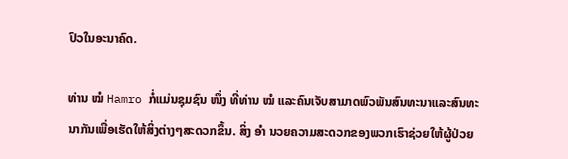ປົວໃນອະນາຄົດ.

ທ່ານ ໝໍ Hamro ກໍ່ແມ່ນຊຸມຊົນ ໜຶ່ງ ທີ່ທ່ານ ໝໍ ແລະຄົນເຈັບສາມາດພົວພັນສົນທະນາແລະສົນທະນາກັນເພື່ອເຮັດໃຫ້ສິ່ງຕ່າງໆສະດວກຂຶ້ນ. ສິ່ງ ອຳ ນວຍຄວາມສະດວກຂອງພວກເຮົາຊ່ວຍໃຫ້ຜູ້ປ່ວຍ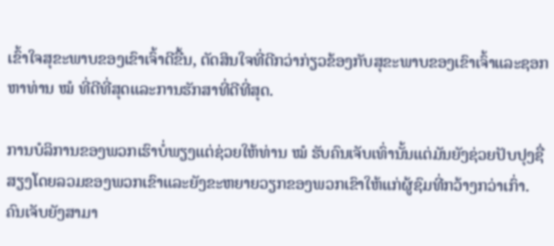ເຂົ້າໃຈສຸຂະພາບຂອງເຂົາເຈົ້າດີຂື້ນ, ຕັດສິນໃຈທີ່ດີກວ່າກ່ຽວຂ້ອງກັບສຸຂະພາບຂອງເຂົາເຈົ້າແລະຊອກຫາທ່ານ ໝໍ ທີ່ດີທີ່ສຸດແລະການຮັກສາທີ່ດີທີ່ສຸດ.

ການບໍລິການຂອງພວກເຮົາບໍ່ພຽງແຕ່ຊ່ວຍໃຫ້ທ່ານ ໝໍ ຮັບຄົນເຈັບເທົ່ານັ້ນແຕ່ມັນຍັງຊ່ວຍປັບປຸງຊື່ສຽງໂດຍລວມຂອງພວກເຂົາແລະຍັງຂະຫຍາຍວຽກຂອງພວກເຂົາໃຫ້ແກ່ຜູ້ຊົມທີ່ກວ້າງກວ່າເກົ່າ. ຄົນເຈັບຍັງສາມາ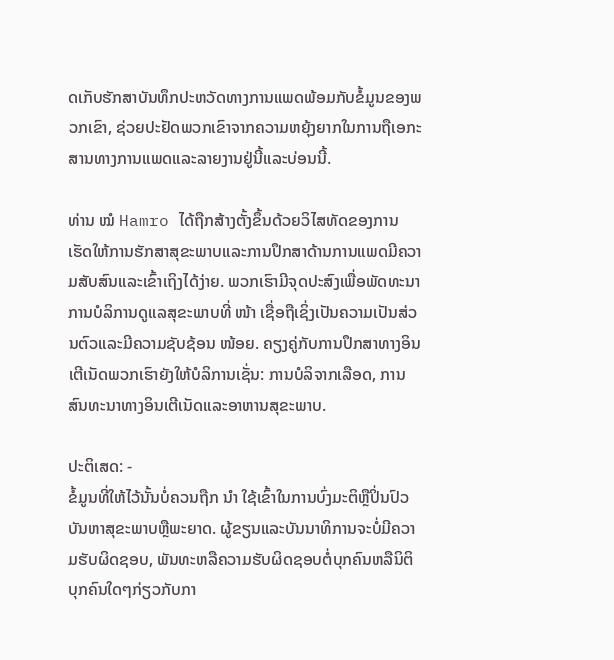ດເກັບຮັກສາບັນທຶກປະຫວັດທາງການແພດພ້ອມກັບຂໍ້ມູນຂອງພວກເຂົາ, ຊ່ວຍປະຢັດພວກເຂົາຈາກຄວາມຫຍຸ້ງຍາກໃນການຖືເອກະສານທາງການແພດແລະລາຍງານຢູ່ນີ້ແລະບ່ອນນີ້.

ທ່ານ ໝໍ Hamro ໄດ້ຖືກສ້າງຕັ້ງຂຶ້ນດ້ວຍວິໄສທັດຂອງການເຮັດໃຫ້ການຮັກສາສຸຂະພາບແລະການປຶກສາດ້ານການແພດມີຄວາມສັບສົນແລະເຂົ້າເຖິງໄດ້ງ່າຍ. ພວກເຮົາມີຈຸດປະສົງເພື່ອພັດທະນາການບໍລິການດູແລສຸຂະພາບທີ່ ໜ້າ ເຊື່ອຖືເຊິ່ງເປັນຄວາມເປັນສ່ວນຕົວແລະມີຄວາມຊັບຊ້ອນ ໜ້ອຍ. ຄຽງຄູ່ກັບການປຶກສາທາງອິນເຕີເນັດພວກເຮົາຍັງໃຫ້ບໍລິການເຊັ່ນ: ການບໍລິຈາກເລືອດ, ການສົນທະນາທາງອິນເຕີເນັດແລະອາຫານສຸຂະພາບ.

ປະຕິເສດ: -
ຂໍ້ມູນທີ່ໃຫ້ໄວ້ນັ້ນບໍ່ຄວນຖືກ ນຳ ໃຊ້ເຂົ້າໃນການບົ່ງມະຕິຫຼືປິ່ນປົວບັນຫາສຸຂະພາບຫຼືພະຍາດ. ຜູ້ຂຽນແລະບັນນາທິການຈະບໍ່ມີຄວາມຮັບຜິດຊອບ, ພັນທະຫລືຄວາມຮັບຜິດຊອບຕໍ່ບຸກຄົນຫລືນິຕິບຸກຄົນໃດໆກ່ຽວກັບກາ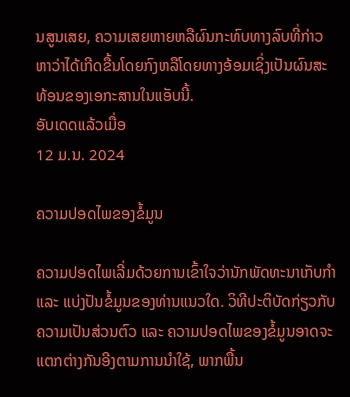ນສູນເສຍ, ຄວາມເສຍຫາຍຫລືຜົນກະທົບທາງລົບທີ່ກ່າວຫາວ່າໄດ້ເກີດຂື້ນໂດຍກົງຫລືໂດຍທາງອ້ອມເຊິ່ງເປັນຜົນສະທ້ອນຂອງເອກະສານໃນແອັບນີ້.
ອັບເດດແລ້ວເມື່ອ
12 ມ.ນ. 2024

ຄວາມປອດໄພຂອງຂໍ້ມູນ

ຄວາມປອດໄພເລີ່ມດ້ວຍການເຂົ້າໃຈວ່ານັກພັດທະນາເກັບກຳ ແລະ ແບ່ງປັນຂໍ້ມູນຂອງທ່ານແນວໃດ. ວິທີປະຕິບັດກ່ຽວກັບຄວາມເປັນສ່ວນຕົວ ແລະ ຄວາມປອດໄພຂອງຂໍ້ມູນອາດຈະແຕກຕ່າງກັນອີງຕາມການນຳໃຊ້, ພາກພື້ນ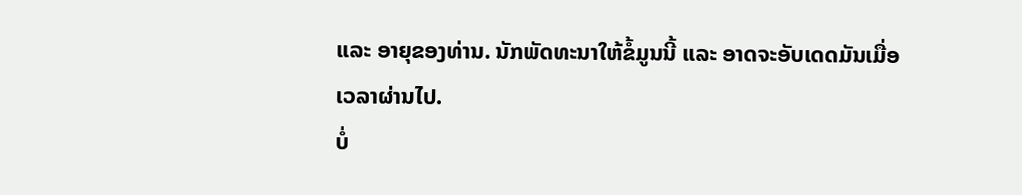ແລະ ອາຍຸຂອງທ່ານ. ນັກພັດທະນາໃຫ້ຂໍ້ມູນນີ້ ແລະ ອາດຈະອັບເດດມັນເມື່ອເວລາຜ່ານໄປ.
ບໍ່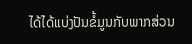ໄດ້ໄດ້ແບ່ງປັນຂໍ້ມູນກັບພາກສ່ວນ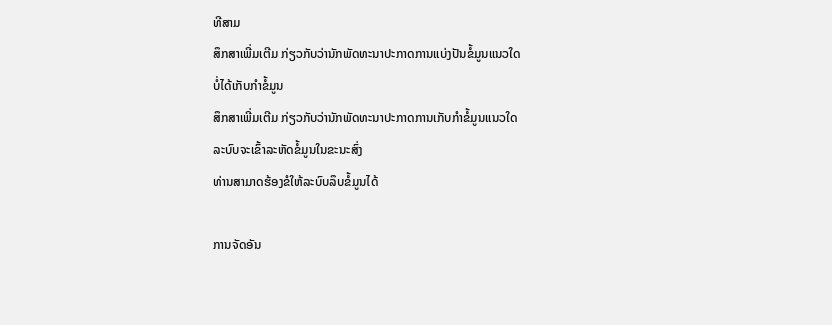ທີສາມ
ສຶກສາເພີ່ມເຕີມ ກ່ຽວກັບວ່ານັກພັດທະນາປະກາດການແບ່ງປັນຂໍ້ມູນແນວໃດ
ບໍ່ໄດ້ເກັບກຳຂໍ້ມູນ
ສຶກສາເພີ່ມເຕີມ ກ່ຽວກັບວ່ານັກພັດທະນາປະກາດການເກັບກຳຂໍ້ມູນແນວໃດ
ລະບົບຈະເຂົ້າລະຫັດຂໍ້ມູນໃນຂະນະສົ່ງ
ທ່ານສາມາດຮ້ອງຂໍໃຫ້ລະບົບລຶບຂໍ້ມູນໄດ້

ການຈັດອັນ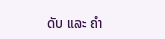ດັບ ແລະ ຄຳ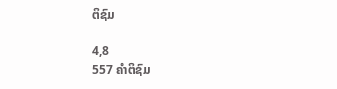ຕິຊົມ

4,8
557 ຄຳຕິຊົມ